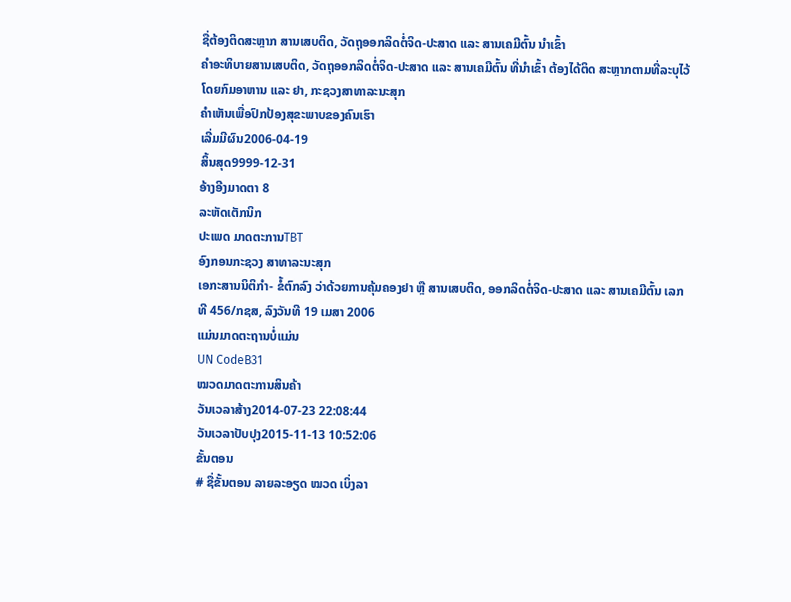ຊື່ຕ້ອງຕິດສະຫຼາກ ສານເສບຕິດ, ວັດຖຸອອກລິດຕໍ່ຈິດ-ປະສາດ ແລະ ສານເຄມີຕົ້ນ ນຳເຂົ້າ
ຄຳອະທິບາຍສານເສບຕິດ, ວັດຖຸອອກລິດຕໍ່ຈິດ-ປະສາດ ແລະ ສານເຄມີຕົ້ນ ທີ່ນຳເຂົ້າ ຕ້ອງໄດ້ຕິດ ສະຫຼາກຕາມທີ່ລະບຸໄວ້ໂດຍກົມອາຫານ ແລະ ຢາ, ກະຊວງສາທາລະນະສຸກ
ຄຳເຫັນເພື່ອປົກປ້ອງສຸຂະພາບຂອງຄົນເຮົາ
ເລີ່ມມີຜົນ2006-04-19
ສິ້ນສຸດ9999-12-31
ອ້າງອີງມາດຕາ 8
ລະຫັດເຕັກນິກ
ປະເພດ ມາດຕະການTBT
ອົງກອນກະຊວງ ສາທາລະນະສຸກ
ເອກະສານນິຕິກຳ- ຂໍ້ຕົກລົງ ວ່າດ້ວຍການຄຸ້ມຄອງຢາ ຫຼື ສານເສບຕິດ, ອອກລິດຕໍ່ຈິດ-ປະສາດ ແລະ ສານເຄມີຕົ້ນ ເລກທີ 456/ກຊສ, ລົງວັນທີ 19 ເມສາ 2006
ແມ່ນມາດຕະຖານບໍ່ແມ່ນ
UN CodeB31
ໝວດມາດຕະການສິນຄ້າ
ວັນເວລາສ້າງ2014-07-23 22:08:44
ວັນເວລາປັບປຸງ2015-11-13 10:52:06
ຂັ້ນຕອນ
# ຊື່ຂັ້ນຕອນ ລາຍລະອຽດ ໝວດ ເບິ່ງລາ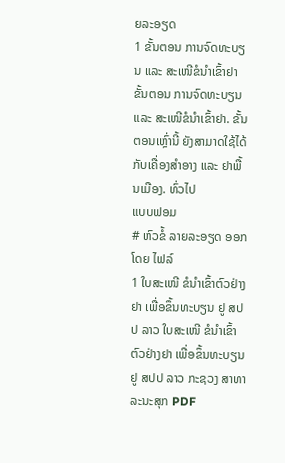ຍລະອຽດ
1 ຂັ້ນຕອນ ການຈົດທະບຽນ ແລະ ສະເໜີຂໍນຳເຂົ້າຢາ ຂັ້ນຕອນ ການຈົດທະບຽນ ແລະ ສະເໜີຂໍນຳເຂົ້າຢາ. ຂັ້ນຕອນເຫຼົ່ານີ້ ຍັງສາມາດໃຊ້ໄດ້ ກັບເຄື່ອງສຳອາງ ແລະ ຢາພື້ນເມືອງ. ທົ່ວໄປ
ແບບຟອມ
# ຫົວຂໍ້ ລາຍລະອຽດ ອອກໂດຍ ໄຟລ໌
1 ໃບສະເໜີ ຂໍນຳເຂົ້າຕົວຢ່າງຢາ ເພື່ອຂຶ້ນທະບຽນ ຢູ ສປປ ລາວ ໃບສະເໜີ ຂໍນຳເຂົ້າຕົວຢ່າງຢາ ເພື່ອຂຶ້ນທະບຽນ ຢູ ສປປ ລາວ ກະຊວງ ສາທາລະນະສຸກ PDF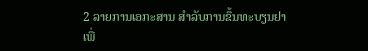2 ລາຍການເອກະສານ ສຳລັບການຂຶ້ນທະບຽນຢາ ເພື່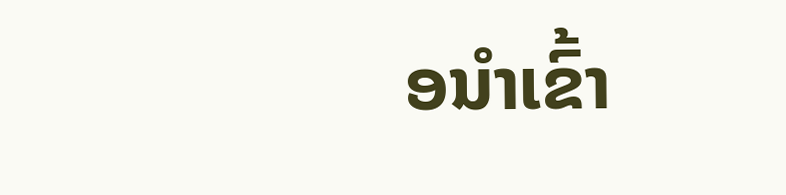ອນຳເຂົ້າ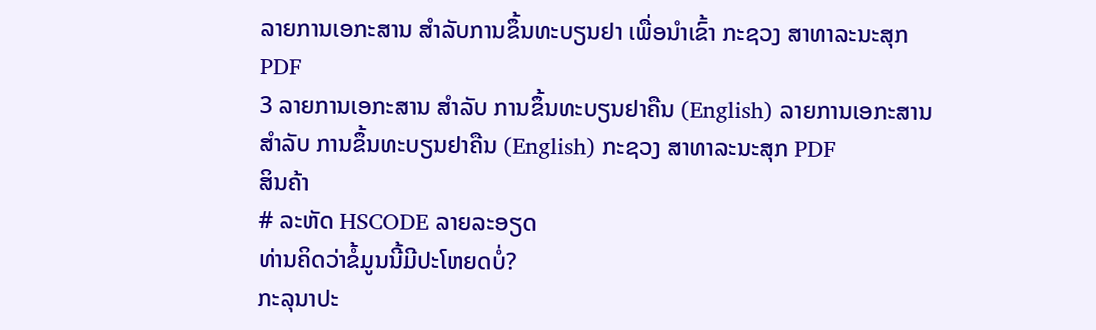ລາຍການເອກະສານ ສຳລັບການຂຶ້ນທະບຽນຢາ ເພື່ອນຳເຂົ້າ ກະຊວງ ສາທາລະນະສຸກ PDF
3 ລາຍການເອກະສານ ສຳລັບ ການຂຶ້ນທະບຽນຢາຄືນ (English) ລາຍການເອກະສານ ສຳລັບ ການຂຶ້ນທະບຽນຢາຄືນ (English) ກະຊວງ ສາທາລະນະສຸກ PDF
ສິນຄ້າ
# ລະຫັດ HSCODE ລາຍລະອຽດ
ທ່ານຄິດວ່າຂໍ້ມູນນີ້ມີປະໂຫຍດບໍ່?
ກະລຸນາປະ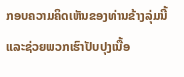ກອບຄວາມຄິດເຫັນຂອງທ່ານຂ້າງລຸ່ມນີ້ ແລະຊ່ວຍພວກເຮົາປັບປຸງເນື້ອ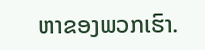ຫາຂອງພວກເຮົາ.